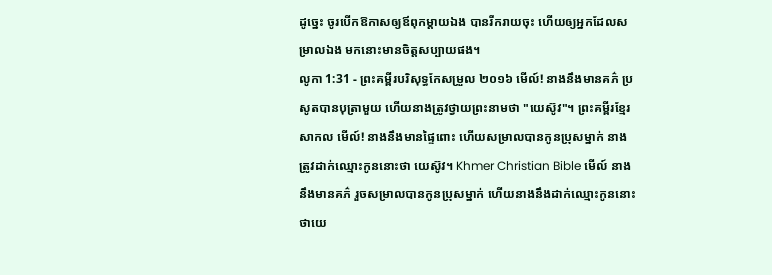ដូច្នេះ ចូរបើកឱកាសឲ្យឪពុកម្តាយឯង បានរីករាយចុះ ហើយឲ្យអ្នកដែលសម្រាលឯង មកនោះមានចិត្តសប្បាយផង។
លូកា 1:31 - ព្រះគម្ពីរបរិសុទ្ធកែសម្រួល ២០១៦ មើល៍! នាងនឹងមានគភ៌ ប្រសូតបានបុត្រាមួយ ហើយនាងត្រូវថ្វាយព្រះនាមថា "យេស៊ូវ"។ ព្រះគម្ពីរខ្មែរសាកល មើល៍! នាងនឹងមានផ្ទៃពោះ ហើយសម្រាលបានកូនប្រុសម្នាក់ នាងត្រូវដាក់ឈ្មោះកូននោះថា យេស៊ូវ។ Khmer Christian Bible មើល៍ នាងនឹងមានគភ៌ រួចសម្រាលបានកូនប្រុសម្នាក់ ហើយនាងនឹងដាក់ឈ្មោះកូននោះថាយេ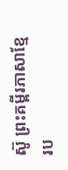ស៊ូ ព្រះគម្ពីរភាសាខ្មែរប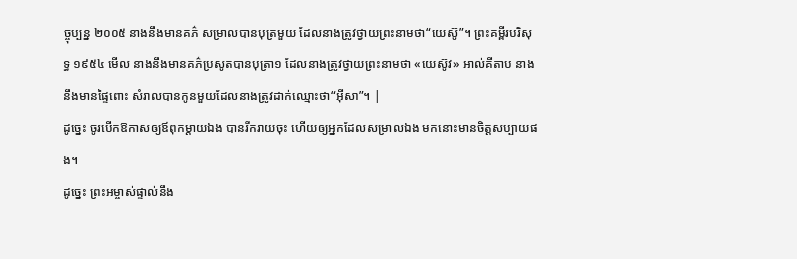ច្ចុប្បន្ន ២០០៥ នាងនឹងមានគភ៌ សម្រាលបានបុត្រមួយ ដែលនាងត្រូវថ្វាយព្រះនាមថា“យេស៊ូ”។ ព្រះគម្ពីរបរិសុទ្ធ ១៩៥៤ មើល នាងនឹងមានគភ៌ប្រសូតបានបុត្រា១ ដែលនាងត្រូវថ្វាយព្រះនាមថា «យេស៊ូវ» អាល់គីតាប នាងនឹងមានផ្ទៃពោះ សំរាលបានកូនមួយដែលនាងត្រូវដាក់ឈ្មោះថា“អ៊ីសា”។ |
ដូច្នេះ ចូរបើកឱកាសឲ្យឪពុកម្តាយឯង បានរីករាយចុះ ហើយឲ្យអ្នកដែលសម្រាលឯង មកនោះមានចិត្តសប្បាយផង។
ដូច្នេះ ព្រះអម្ចាស់ផ្ទាល់នឹង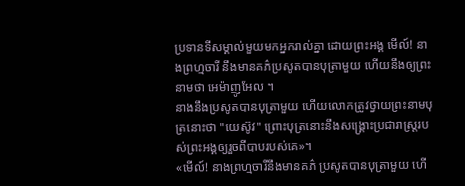ប្រទានទីសម្គាល់មួយមកអ្នករាល់គ្នា ដោយព្រះអង្គ មើល៍! នាងព្រហ្មចារី នឹងមានគភ៌ប្រសូតបានបុត្រាមួយ ហើយនឹងឲ្យព្រះនាមថា អេម៉ាញូអែល ។
នាងនឹងប្រសូតបានបុត្រាមួយ ហើយលោកត្រូវថ្វាយព្រះនាមបុត្រនោះថា "យេស៊ូវ" ព្រោះបុត្រនោះនឹងសង្គ្រោះប្រជារាស្ត្ររបស់ព្រះអង្គឲ្យរួចពីបាបរបស់គេ»។
«មើល៍! នាងព្រហ្មចារីនឹងមានគភ៌ ប្រសូតបានបុត្រាមួយ ហើ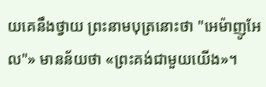យគេនឹងថ្វាយ ព្រះនាមបុត្រនោះថា "អេម៉ាញូអែល"» មានន័យថា «ព្រះគង់ជាមួយយើង»។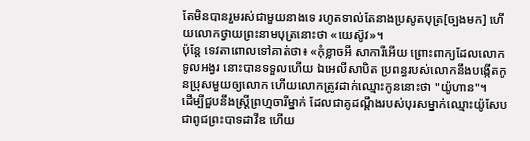តែមិនបានរួមរស់ជាមួយនាងទេ រហូតទាល់តែនាងប្រសូតបុត្រ[ច្បងមក] ហើយលោកថ្វាយព្រះនាមបុត្រនោះថា «យេស៊ូវ»។
ប៉ុន្តែ ទេវតាពោលទៅគាត់ថា៖ «កុំខ្លាចអី សាការីអើយ ព្រោះពាក្យដែលលោកទូលអង្វរ នោះបានទទួលហើយ ឯអេលីសាបិត ប្រពន្ធរបស់លោកនឹងបង្កើតកូនប្រុសមួយឲ្យលោក ហើយលោកត្រូវដាក់ឈ្មោះកូននោះថា "យ៉ូហាន"។
ដើម្បីជួបនឹងស្ត្រីព្រហ្មចារីម្នាក់ ដែលជាគូដណ្តឹងរបស់បុរសម្នាក់ឈ្មោះយ៉ូសែប ជាពូជព្រះបាទដាវីឌ ហើយ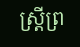ស្ត្រីព្រ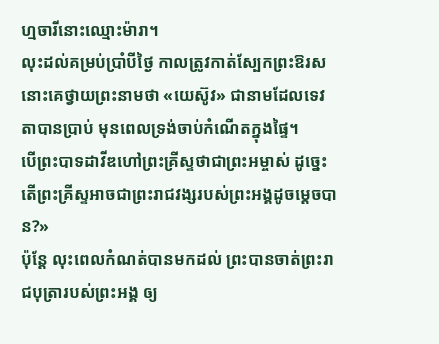ហ្មចារីនោះឈ្មោះម៉ារា។
លុះដល់គម្រប់ប្រាំបីថ្ងៃ កាលត្រូវកាត់ស្បែកព្រះឱរស នោះគេថ្វាយព្រះនាមថា «យេស៊ូវ» ជានាមដែលទេវតាបានប្រាប់ មុនពេលទ្រង់ចាប់កំណើតក្នុងផ្ទៃ។
បើព្រះបាទដាវីឌហៅព្រះគ្រីស្ទថាជាព្រះអម្ចាស់ ដូច្នេះ តើព្រះគ្រីស្ទអាចជាព្រះរាជវង្សរបស់ព្រះអង្គដូចម្តេចបាន?»
ប៉ុន្ដែ លុះពេលកំណត់បានមកដល់ ព្រះបានចាត់ព្រះរាជបុត្រារបស់ព្រះអង្គ ឲ្យ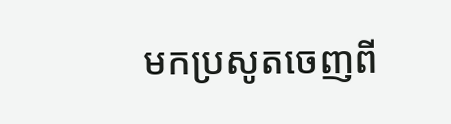មកប្រសូតចេញពី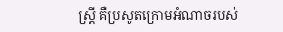ស្ត្រី គឺប្រសូតក្រោមអំណាចរបស់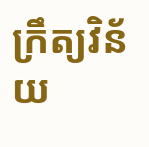ក្រឹត្យវិន័យ